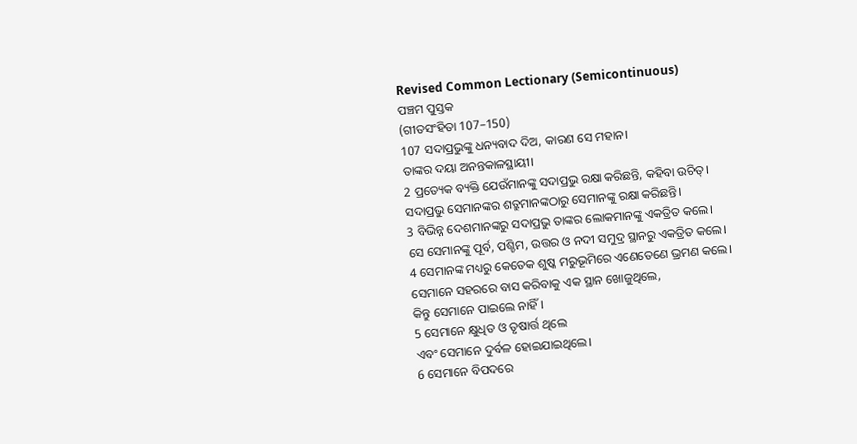Revised Common Lectionary (Semicontinuous)
ପଞ୍ଚମ ପୁସ୍ତକ
(ଗୀତସଂହିତା 107–150)
107 ସଦାପ୍ରଭୁଙ୍କୁ ଧନ୍ୟବାଦ ଦିଅ, କାରଣ ସେ ମହାନ।
ତାଙ୍କର ଦୟା ଅନନ୍ତକାଳସ୍ଥାୟୀ।
2 ପ୍ରତ୍ୟେକ ବ୍ୟକ୍ତି ଯେଉଁମାନଙ୍କୁ ସଦାପ୍ରଭୁ ରକ୍ଷା କରିଛନ୍ତି, କହିବା ଉଚିତ୍।
ସଦାପ୍ରଭୁ ସେମାନଙ୍କର ଶତ୍ରୁମାନଙ୍କଠାରୁ ସେମାନଙ୍କୁ ରକ୍ଷା କରିଛନ୍ତି।
3 ବିଭିନ୍ନ ଦେଶମାନଙ୍କରୁ ସଦାପ୍ରଭୁ ତାଙ୍କର ଲୋକମାନଙ୍କୁ ଏକତ୍ରିତ କଲେ।
ସେ ସେମାନଙ୍କୁ ପୂର୍ବ, ପଶ୍ଚିମ, ଉତ୍ତର ଓ ନଦୀ ସମୁଦ୍ର ସ୍ଥାନରୁ ଏକତ୍ରିତ କଲେ।
4 ସେମାନଙ୍କ ମଧ୍ୟରୁ କେତେକ ଶୁଷ୍କ ମରୁଭୂମିରେ ଏଣେତେଣେ ଭ୍ରମଣ କଲେ।
ସେମାନେ ସହରରେ ବାସ କରିବାକୁ ଏକ ସ୍ଥାନ ଖୋଜୁଥିଲେ,
କିନ୍ତୁ ସେମାନେ ପାଇଲେ ନାହିଁ।
5 ସେମାନେ କ୍ଷୁଧିତ ଓ ତୃଷାର୍ତ୍ତ ଥିଲେ
ଏବଂ ସେମାନେ ଦୁର୍ବଳ ହୋଇଯାଇଥିଲେ।
6 ସେମାନେ ବିପଦରେ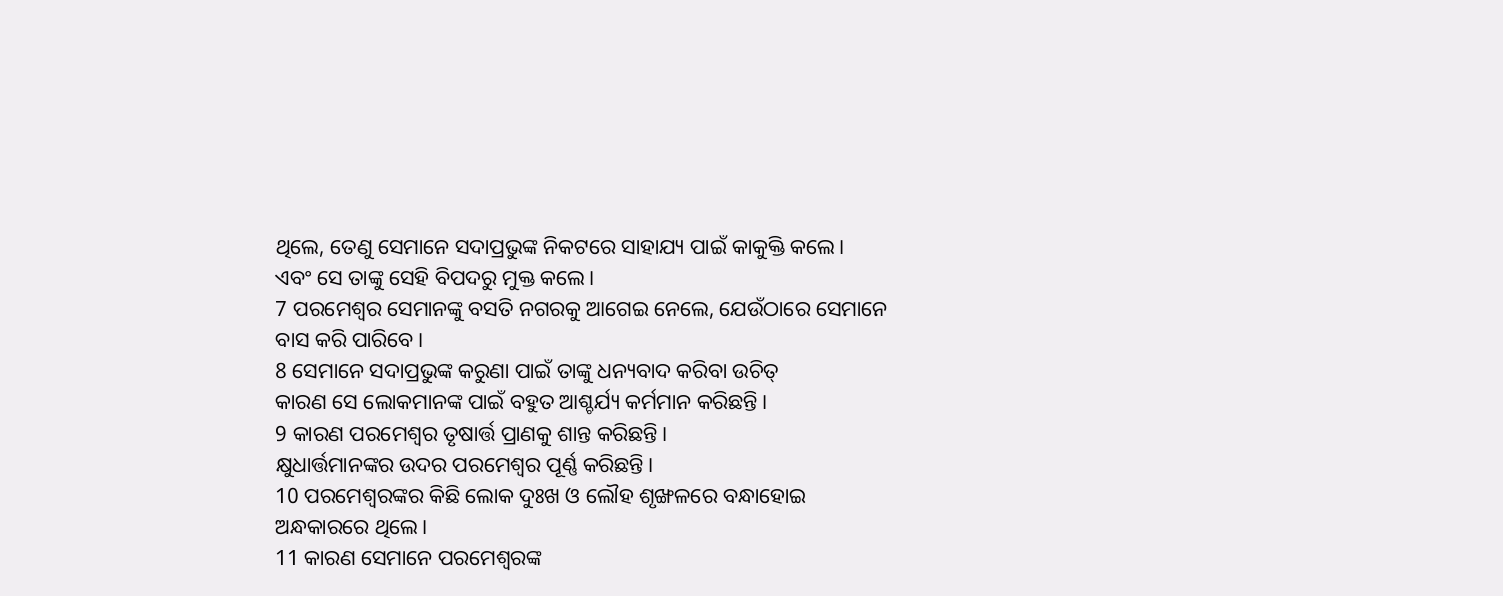ଥିଲେ, ତେଣୁ ସେମାନେ ସଦାପ୍ରଭୁଙ୍କ ନିକଟରେ ସାହାଯ୍ୟ ପାଇଁ କାକୁକ୍ତି କଲେ।
ଏବଂ ସେ ତାଙ୍କୁ ସେହି ବିପଦରୁ ମୁକ୍ତ କଲେ।
7 ପରମେଶ୍ୱର ସେମାନଙ୍କୁ ବସତି ନଗରକୁ ଆଗେଇ ନେଲେ, ଯେଉଁଠାରେ ସେମାନେ ବାସ କରି ପାରିବେ।
8 ସେମାନେ ସଦାପ୍ରଭୁଙ୍କ କରୁଣା ପାଇଁ ତାଙ୍କୁ ଧନ୍ୟବାଦ କରିବା ଉଚିତ୍
କାରଣ ସେ ଲୋକମାନଙ୍କ ପାଇଁ ବହୁତ ଆଶ୍ଚର୍ଯ୍ୟ କର୍ମମାନ କରିଛନ୍ତି।
9 କାରଣ ପରମେଶ୍ୱର ତୃଷାର୍ତ୍ତ ପ୍ରାଣକୁ ଶାନ୍ତ କରିଛନ୍ତି।
କ୍ଷୁଧାର୍ତ୍ତମାନଙ୍କର ଉଦର ପରମେଶ୍ୱର ପୂର୍ଣ୍ଣ କରିଛନ୍ତି।
10 ପରମେଶ୍ୱରଙ୍କର କିଛି ଲୋକ ଦୁଃଖ ଓ ଲୌହ ଶୃଙ୍ଖଳରେ ବନ୍ଧାହୋଇ
ଅନ୍ଧକାରରେ ଥିଲେ।
11 କାରଣ ସେମାନେ ପରମେଶ୍ୱରଙ୍କ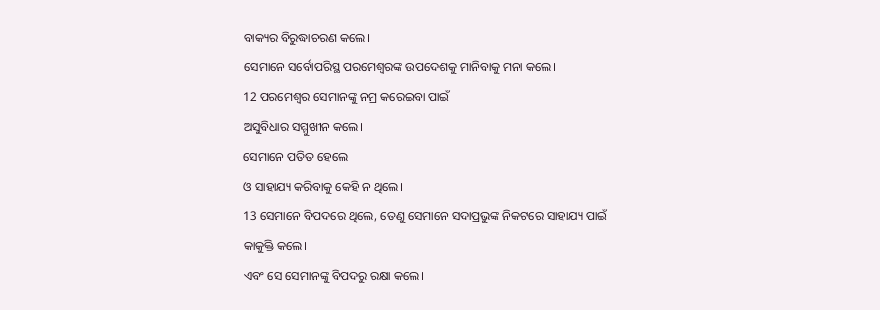ବାକ୍ୟର ବିରୁଦ୍ଧାଚରଣ କଲେ।
ସେମାନେ ସର୍ବୋପରିସ୍ଥ ପରମେଶ୍ୱରଙ୍କ ଉପଦେଶକୁ ମାନିବାକୁ ମନା କଲେ।
12 ପରମେଶ୍ୱର ସେମାନଙ୍କୁ ନମ୍ର କରେଇବା ପାଇଁ
ଅସୁବିଧାର ସମ୍ମୁଖୀନ କଲେ।
ସେମାନେ ପତିତ ହେଲେ
ଓ ସାହାଯ୍ୟ କରିବାକୁ କେହି ନ ଥିଲେ।
13 ସେମାନେ ବିପଦରେ ଥିଲେ, ତେଣୁ ସେମାନେ ସଦାପ୍ରଭୁଙ୍କ ନିକଟରେ ସାହାଯ୍ୟ ପାଇଁ କାକୁକ୍ତି କଲେ।
ଏବଂ ସେ ସେମାନଙ୍କୁ ବିପଦରୁ ରକ୍ଷା କଲେ।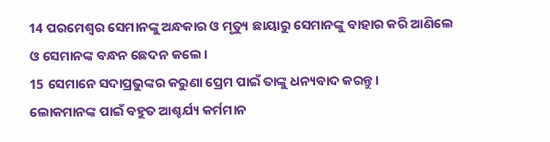14 ପରମେଶ୍ୱର ସେମାନଙ୍କୁ ଅନ୍ଧକାର ଓ ମୃତ୍ୟୁ ଛାୟାରୁ ସେମାନଙ୍କୁ ବାହାର କରି ଆଣିଲେ
ଓ ସେମାନଙ୍କ ବନ୍ଧନ ଛେଦନ କଲେ।
15 ସେମାନେ ସଦାପ୍ରଭୁଙ୍କର କରୁଣା ପ୍ରେମ ପାଇଁ ତାଙ୍କୁ ଧନ୍ୟବାଦ କରନ୍ତୁ।
ଲୋକମାନଙ୍କ ପାଇଁ ବହୁତ ଆଶ୍ଚର୍ଯ୍ୟ କର୍ମମାନ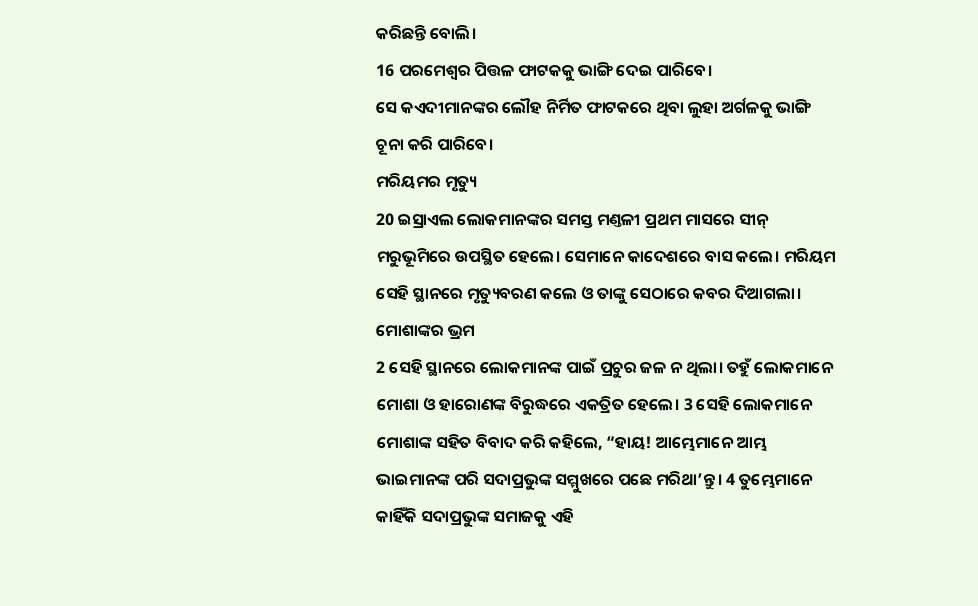କରିଛନ୍ତି ବୋଲି।
16 ପରମେଶ୍ୱର ପିତ୍ତଳ ଫାଟକକୁ ଭାଙ୍ଗି ଦେଇ ପାରିବେ।
ସେ କଏଦୀମାନଙ୍କର ଲୌହ ନିର୍ମିତ ଫାଟକରେ ଥିବା ଲୁହା ଅର୍ଗଳକୁ ଭାଙ୍ଗି ଚୂନା କରି ପାରିବେ।
ମରିୟମର ମୃତ୍ୟୁ
20 ଇସ୍ରାଏଲ ଲୋକମାନଙ୍କର ସମସ୍ତ ମଣ୍ତଳୀ ପ୍ରଥମ ମାସରେ ସୀନ୍ ମରୁଭୂମିରେ ଉପସ୍ଥିତ ହେଲେ। ସେମାନେ କାଦେଶରେ ବାସ କଲେ। ମରିୟମ ସେହି ସ୍ଥାନରେ ମୃତ୍ୟୁବରଣ କଲେ ଓ ତାଙ୍କୁ ସେଠାରେ କବର ଦିଆଗଲା।
ମୋଶାଙ୍କର ଭ୍ରମ
2 ସେହି ସ୍ଥାନରେ ଲୋକମାନଙ୍କ ପାଇଁ ପ୍ରଚୁର ଜଳ ନ ଥିଲା। ତହୁଁ ଲୋକମାନେ ମୋଶା ଓ ହାରୋଣଙ୍କ ବିରୁଦ୍ଧରେ ଏକତ୍ରିତ ହେଲେ। 3 ସେହି ଲୋକମାନେ ମୋଶାଙ୍କ ସହିତ ବିବାଦ କରି କହିଲେ, “ହାୟ! ଆମ୍ଭେମାନେ ଆମ୍ଭ ଭାଇମାନଙ୍କ ପରି ସଦାପ୍ରଭୁଙ୍କ ସମ୍ମୁଖରେ ପଛେ ମରିଥା’ନ୍ତୁ। 4 ତୁମ୍ଭେମାନେ କାହିଁକି ସଦାପ୍ରଭୁଙ୍କ ସମାଜକୁ ଏହି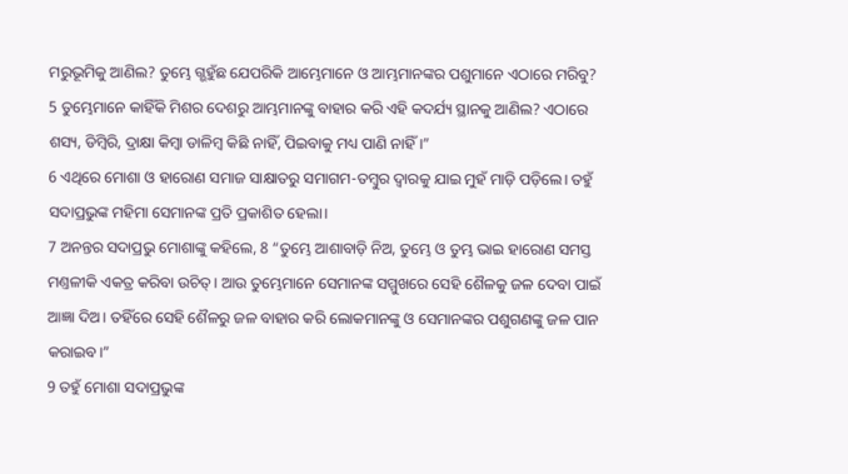ମରୁଭୂମିକୁ ଆଣିଲ? ତୁମ୍ଭେ ଗ୍ଭହୁଁଛ ଯେପରିକି ଆମ୍ଭେମାନେ ଓ ଆମ୍ଭମାନଙ୍କର ପଶୁମାନେ ଏଠାରେ ମରିବୁ? 5 ତୁମ୍ଭେମାନେ କାହିଁକି ମିଶର ଦେଶରୁ ଆମ୍ଭମାନଙ୍କୁ ବାହାର କରି ଏହି କଦର୍ଯ୍ୟ ସ୍ଥାନକୁ ଆଣିଲ? ଏଠାରେ ଶସ୍ୟ, ଡିମ୍ବିରି, ଦ୍ରାକ୍ଷା କିମ୍ବା ଡାଳିମ୍ବ କିଛି ନାହିଁ, ପିଇବାକୁ ମଧ୍ୟ ପାଣି ନାହିଁ।”
6 ଏଥିରେ ମୋଶା ଓ ହାରୋଣ ସମାଜ ସାକ୍ଷାତରୁ ସମାଗମ-ତମ୍ବୁର ଦ୍ୱାରକୁ ଯାଇ ମୁହଁ ମାଡ଼ି ପଡ଼ିଲେ। ତହୁଁ ସଦାପ୍ରଭୁଙ୍କ ମହିମା ସେମାନଙ୍କ ପ୍ରତି ପ୍ରକାଶିତ ହେଲା।
7 ଅନନ୍ତର ସଦାପ୍ରଭୁ ମୋଶାଙ୍କୁ କହିଲେ, 8 “ତୁମ୍ଭେ ଆଶାବାଡ଼ି ନିଅ, ତୁମ୍ଭେ ଓ ତୁମ୍ଭ ଭାଇ ହାରୋଣ ସମସ୍ତ ମଣ୍ତଳୀକି ଏକତ୍ର କରିବା ଉଚିତ୍। ଆଉ ତୁମ୍ଭେମାନେ ସେମାନଙ୍କ ସମ୍ମୁଖରେ ସେହି ଶୈଳକୁ ଜଳ ଦେବା ପାଇଁ ଆଜ୍ଞା ଦିଅ। ତହିଁରେ ସେହି ଶୈଳରୁ ଜଳ ବାହାର କରି ଲୋକମାନଙ୍କୁ ଓ ସେମାନଙ୍କର ପଶୁଗଣଙ୍କୁ ଜଳ ପାନ କରାଇବ।”
9 ତହୁଁ ମୋଶା ସଦାପ୍ରଭୁଙ୍କ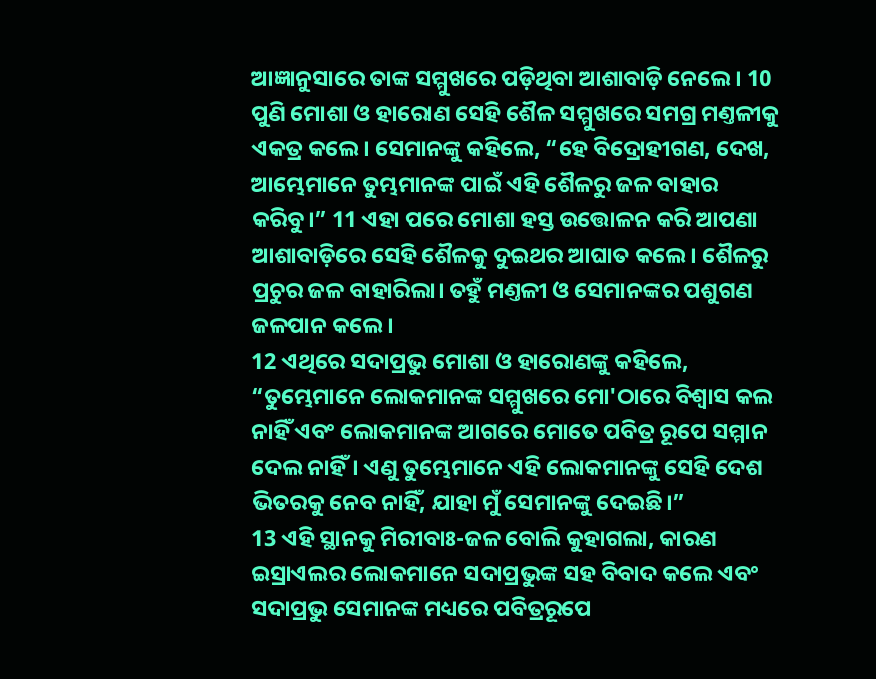ଆଜ୍ଞାନୁସାରେ ତାଙ୍କ ସମ୍ମୁଖରେ ପଡ଼ିଥିବା ଆଶାବାଡ଼ି ନେଲେ। 10 ପୁଣି ମୋଶା ଓ ହାରୋଣ ସେହି ଶୈଳ ସମ୍ମୁଖରେ ସମଗ୍ର ମଣ୍ତଳୀକୁ ଏକତ୍ର କଲେ। ସେମାନଙ୍କୁ କହିଲେ, “ହେ ବିଦ୍ରୋହୀଗଣ, ଦେଖ, ଆମ୍ଭେମାନେ ତୁମ୍ଭମାନଙ୍କ ପାଇଁ ଏହି ଶୈଳରୁ ଜଳ ବାହାର କରିବୁ।” 11 ଏହା ପରେ ମୋଶା ହସ୍ତ ଉତ୍ତୋଳନ କରି ଆପଣା ଆଶାବାଡ଼ିରେ ସେହି ଶୈଳକୁ ଦୁଇଥର ଆଘାତ କଲେ। ଶୈଳରୁ ପ୍ରଚୁର ଜଳ ବାହାରିଲା। ତହୁଁ ମଣ୍ତଳୀ ଓ ସେମାନଙ୍କର ପଶୁଗଣ ଜଳପାନ କଲେ।
12 ଏଥିରେ ସଦାପ୍ରଭୁ ମୋଶା ଓ ହାରୋଣଙ୍କୁ କହିଲେ, “ତୁମ୍ଭେମାନେ ଲୋକମାନଙ୍କ ସମ୍ମୁଖରେ ମୋ'ଠାରେ ବିଶ୍ୱାସ କଲ ନାହିଁ ଏବଂ ଲୋକମାନଙ୍କ ଆଗରେ ମୋତେ ପବିତ୍ର ରୂପେ ସମ୍ମାନ ଦେଲ ନାହିଁ। ଏଣୁ ତୁମ୍ଭେମାନେ ଏହି ଲୋକମାନଙ୍କୁ ସେହି ଦେଶ ଭିତରକୁ ନେବ ନାହିଁ, ଯାହା ମୁଁ ସେମାନଙ୍କୁ ଦେଇଛି।”
13 ଏହି ସ୍ଥାନକୁ ମିରୀବାଃ-ଜଳ ବୋଲି କୁହାଗଲା, କାରଣ ଇସ୍ରାଏଲର ଲୋକମାନେ ସଦାପ୍ରଭୁଙ୍କ ସହ ବିବାଦ କଲେ ଏବଂ ସଦାପ୍ରଭୁ ସେମାନଙ୍କ ମଧ୍ୟରେ ପବିତ୍ରରୂପେ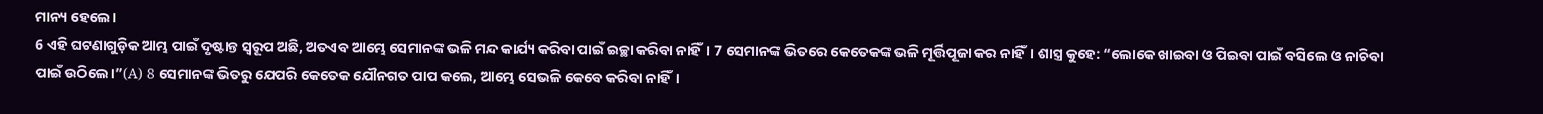ମାନ୍ୟ ହେଲେ।
6 ଏହି ଘଟଣାଗୁଡ଼ିକ ଆମ୍ଭ ପାଇଁ ଦୃଷ୍ଟାନ୍ତ ସ୍ୱରୂପ ଅଛି, ଅତଏବ ଆମ୍ଭେ ସେମାନଙ୍କ ଭଳି ମନ୍ଦ କାର୍ଯ୍ୟ କରିବା ପାଇଁ ଇଚ୍ଛା କରିବା ନାହିଁ। 7 ସେମାନଙ୍କ ଭିତରେ କେତେକଙ୍କ ଭଳି ମୂର୍ତ୍ତିପୂଜା କର ନାହିଁ। ଶାସ୍ତ୍ର କୁହେ: “ଲୋକେ ଖାଇବା ଓ ପିଇବା ପାଇଁ ବସିଲେ ଓ ନାଚିବା ପାଇଁ ଉଠିଲେ।”(A) 8 ସେମାନଙ୍କ ଭିତରୁ ଯେପରି କେତେକ ଯୌନଗତ ପାପ କଲେ, ଆମ୍ଭେ ସେଭଳି କେବେ କରିବା ନାହିଁ।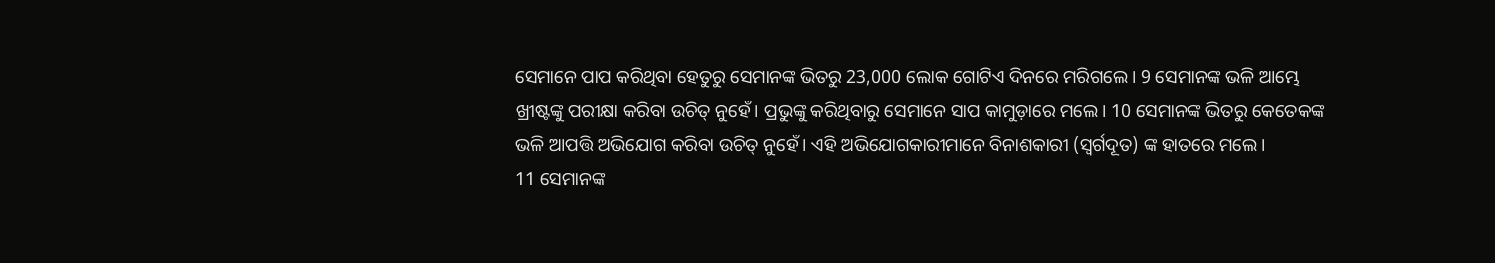ସେମାନେ ପାପ କରିଥିବା ହେତୁରୁ ସେମାନଙ୍କ ଭିତରୁ 23,000 ଲୋକ ଗୋଟିଏ ଦିନରେ ମରିଗଲେ। 9 ସେମାନଙ୍କ ଭଳି ଆମ୍ଭେ ଖ୍ରୀଷ୍ଟଙ୍କୁ ପରୀକ୍ଷା କରିବା ଉଚିତ୍ ନୁହେଁ। ପ୍ରଭୁଙ୍କୁ କରିଥିବାରୁ ସେମାନେ ସାପ କାମୁଡ଼ାରେ ମଲେ। 10 ସେମାନଙ୍କ ଭିତରୁ କେତେକଙ୍କ ଭଳି ଆପତ୍ତି ଅଭିଯୋଗ କରିବା ଉଚିତ୍ ନୁହେଁ। ଏହି ଅଭିଯୋଗକାରୀମାନେ ବିନାଶକାରୀ (ସ୍ୱର୍ଗଦୂତ) ଙ୍କ ହାତରେ ମଲେ।
11 ସେମାନଙ୍କ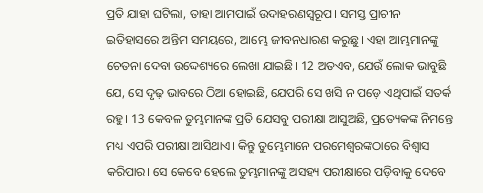ପ୍ରତି ଯାହା ଘଟିଲା, ତାହା ଆମପାଇଁ ଉଦାହରଣସ୍ୱରୂପ। ସମସ୍ତ ପ୍ରାଚୀନ ଇତିହାସରେ ଅନ୍ତିମ ସମୟରେ, ଆମ୍ଭେ ଜୀବନଧାରଣ କରୁଛୁ। ଏହା ଆମ୍ଭମାନଙ୍କୁ ଚେତନା ଦେବା ଉଦ୍ଦେଶ୍ୟରେ ଲେଖା ଯାଇଛି। 12 ଅତଏବ, ଯେଉଁ ଲୋକ ଭାବୁଛି ଯେ, ସେ ଦୃଢ଼ ଭାବରେ ଠିଆ ହୋଇଛି, ଯେପରି ସେ ଖସି ନ ପଡ଼େ ଏଥିପାଇଁ ସତର୍କ ରହୁ। 13 କେବଳ ତୁମ୍ଭମାନଙ୍କ ପ୍ରତି ଯେସବୁ ପରୀକ୍ଷା ଆସୁଅଛି, ପ୍ରତ୍ୟେକଙ୍କ ନିମନ୍ତେ ମଧ୍ୟ ଏପରି ପରୀକ୍ଷା ଆସିଥାଏ। କିନ୍ତୁ ତୁମ୍ଭେମାନେ ପରମେଶ୍ୱରଙ୍କଠାରେ ବିଶ୍ୱାସ କରିପାର। ସେ କେବେ ହେଲେ ତୁମ୍ଭମାନଙ୍କୁ ଅସହ୍ୟ ପରୀକ୍ଷାରେ ପଡ଼ିବାକୁ ଦେବେ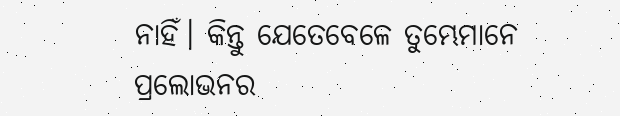ନାହିଁ। କିନ୍ତୁ ଯେତେବେଳେ ତୁମ୍ଭେମାନେ ପ୍ରଲୋଭନର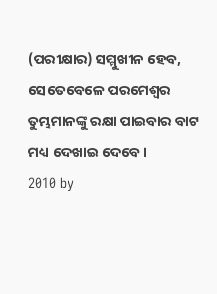(ପରୀକ୍ଷାର) ସମ୍ମୁଖୀନ ହେବ, ସେତେବେଳେ ପରମେଶ୍ୱର ତୁମ୍ଭମାନଙ୍କୁ ରକ୍ଷା ପାଇବାର ବାଟ ମଧ୍ୟ ଦେଖାଇ ଦେବେ।
2010 by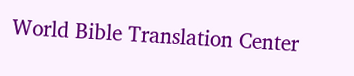World Bible Translation Center